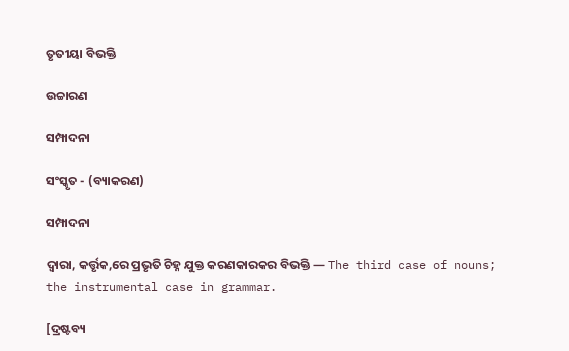ତୃତୀୟା ବିଭକ୍ତି

ଉଚ୍ଚାରଣ

ସମ୍ପାଦନା

ସଂସ୍କୃତ - (ବ୍ୟାକରଣ)

ସମ୍ପାଦନା

ଦ୍ୱାରା, କର୍ତ୍ତୃକ,ରେ ପ୍ରଭୃତି ଚିହ୍ନ ଯୁକ୍ତ କରଣକାରକର ବିଭକ୍ତି — The third case of nouns; the instrumental case in grammar.

[ଦ୍ରଷ୍ଟବ୍ୟ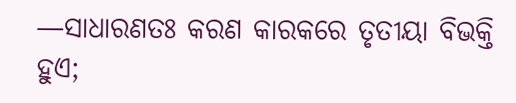—ସାଧାରଣତଃ କରଣ କାରକରେ ତୃତୀୟା ବିଭକ୍ତି ହୁଏ;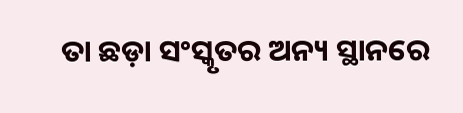ତା ଛଡ଼ା ସଂସ୍କୃତର ଅନ୍ୟ ସ୍ଥାନରେ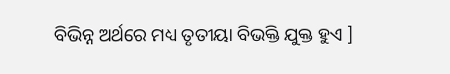ବିଭିନ୍ନ ଅର୍ଥରେ ମଧ୍ୟ ତୃତୀୟା ବିଭକ୍ତି ଯୁକ୍ତ ହୁଏ ]